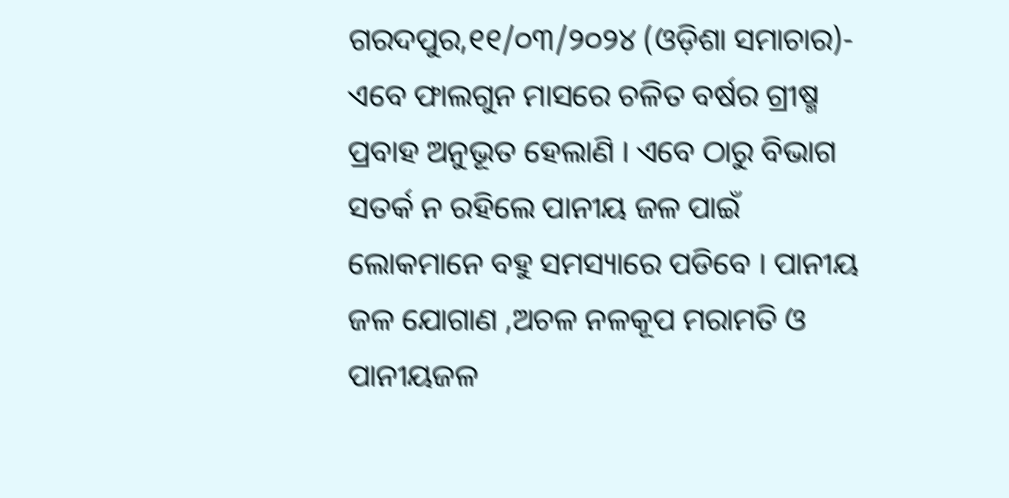ଗରଦପୁର,୧୧/୦୩/୨୦୨୪ (ଓଡ଼ିଶା ସମାଚାର)- ଏବେ ଫାଲଗୁନ ମାସରେ ଚଳିତ ବର୍ଷର ଗ୍ରୀଷ୍ମ ପ୍ରବାହ ଅନୁଭୂତ ହେଲାଣି । ଏବେ ଠାରୁ ବିଭାଗ ସତର୍କ ନ ରହିଲେ ପାନୀୟ ଜଳ ପାଇଁ ଲୋକମାନେ ବହୁ ସମସ୍ୟାରେ ପଡିବେ । ପାନୀୟ ଜଳ ଯୋଗାଣ ,ଅଚଳ ନଳକୂପ ମରାମତି ଓ ପାନୀୟଜଳ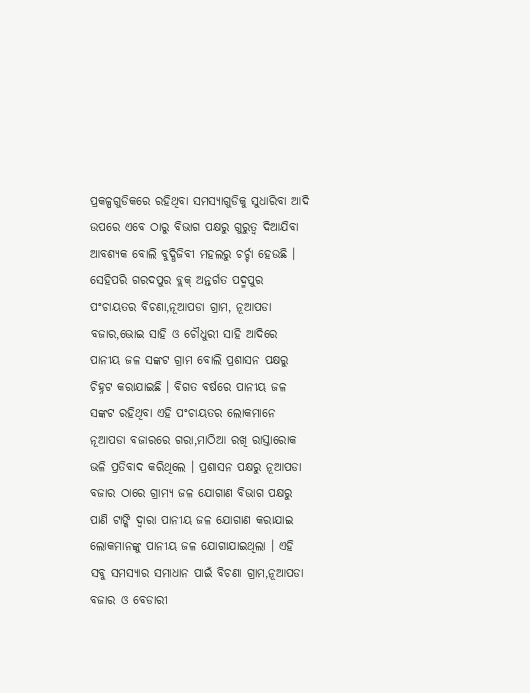ପ୍ରକଳ୍ପଗୁଡିକରେ ରହିଥିବା ସମସ୍ୟାଗୁଡିକୁ ସୁଧାରିବା ଆଦି ଉପରେ ଏବେ ଠାରୁ ବିଭାଗ ପକ୍ଷରୁ ଗୁରୁତ୍ୱ ଦିଆଯିବା ଆବଶ୍ୟକ ବୋଲି ବୁଦ୍ଧିଜିବୀ ମହଲରୁ ଚର୍ଚ୍ଚା ହେଉଛି । ସେହିପରି ଗରଦପୁର ବ୍ଲକ୍ ଅନ୍ତର୍ଗତ ପଦ୍ମପୁର ପଂଚାୟତର ବିଚଣା,ନୂଆପଡା ଗ୍ରାମ, ନୂଆପଡା ବଜାର,ଭୋଇ ସାହି ଓ ଚୌଧୁରୀ ସାହି ଆଦିରେ ପାନୀୟ ଜଳ ସଙ୍କଟ ଗ୍ରାମ ବୋଲି ପ୍ରଶାସନ ପକ୍ଷରୁ ଚିହ୍ନଟ କରାଯାଇଛି । ବିଗତ ବର୍ଷରେ ପାନୀୟ ଜଳ ସଙ୍କଟ ରହିଥିବା ଏହି ପଂଚାୟତର ଲୋକମାନେ ନୂଆପଡା ବଜାରରେ ଗରା,ମାଠିଆ ରଖି ରାସ୍ତାରୋକ ଭଳି ପ୍ରତିବାଦ କରିଥିଲେ । ପ୍ରଶାସନ ପକ୍ଷରୁ ନୂଆପଡା ବଜାର ଠାରେ ଗ୍ରାମ୍ୟ ଜଳ ଯୋଗାଣ ବିଭାଗ ପକ୍ଷରୁ ପାଣି ଟାଙ୍କି ଦ୍ୱାରା ପାନୀୟ ଜଳ ଯୋଗାଣ କରାଯାଇ ଲୋକମାନଙ୍କୁ ପାନୀୟ ଜଳ ଯୋଗାଯାଇଥିଲା । ଏହି ସବୁ ସମସ୍ୟାର ସମାଧାନ ପାଇଁ ବିଚଣା ଗ୍ରାମ,ନୂଆପଡା ବଜାର ଓ ବେଡାରୀ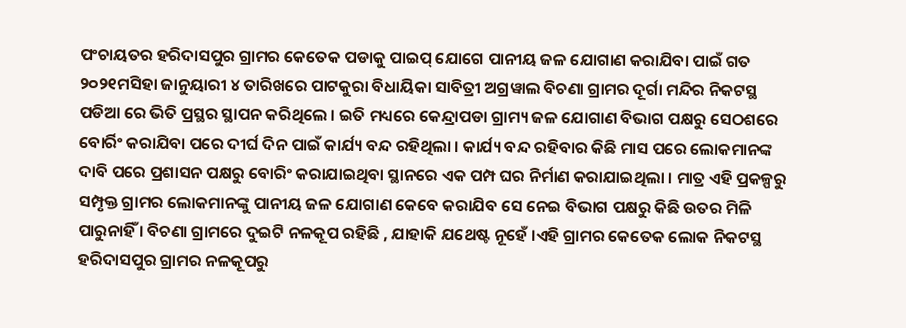ପଂଚାୟତର ହରିଦାସପୁର ଗ୍ରାମର କେତେକ ପଡାକୁ ପାଇପ୍ ଯୋଗେ ପାନୀୟ ଜଳ ଯୋଗାଣ କରାଯିବା ପାଇଁ ଗତ ୨୦୨୧ମସିହା ଜାନୁୟାରୀ ୪ ତାରିଖରେ ପାଟକୁରା ବିଧାୟିକା ସାବିତ୍ରୀ ଅଗ୍ରୱାଲ ବିଚଣା ଗ୍ରାମର ଦୂର୍ଗା ମନ୍ଦିର ନିକଟସ୍ଥ ପଡିଆ ରେ ଭିତି ପ୍ରସ୍ଥର ସ୍ଥାପନ କରିଥିଲେ । ଇତି ମଧ୍ୟରେ କେନ୍ଦ୍ରାପଡା ଗ୍ରାମ୍ୟ ଜଳ ଯୋଗାଣ ବିଭାଗ ପକ୍ଷରୁ ସେଠଶରେ ବୋର୍ରିଂ କରାଯିବା ପରେ ଦୀର୍ଘ ଦିନ ପାଇଁ କାର୍ଯ୍ୟ ବନ୍ଦ ରହିଥିଲା । କାର୍ଯ୍ୟ ବନ୍ଦ ରହିବାର କିଛି ମାସ ପରେ ଲୋକମାନଙ୍କ ଦାବି ପରେ ପ୍ରଶାସନ ପକ୍ଷରୁ ବୋରିଂ କରାଯାଇଥିବା ସ୍ଥାନରେ ଏକ ପମ୍ପ ଘର ନିର୍ମାଣ କରାଯାଇଥିଲା । ମାତ୍ର ଏହି ପ୍ରକଳ୍ପରୁ ସମ୍ପୃକ୍ତ ଗ୍ରାମର ଲୋକମାନଙ୍କୁ ପାନୀୟ ଜଳ ଯୋଗାଣ କେବେ କରାଯିବ ସେ ନେଇ ବିଭାଗ ପକ୍ଷରୁ କିଛି ଉତର ମିଳି ପାରୁନାହିଁ । ବିଚଣା ଗ୍ରାମରେ ଦୁଇଟି ନଳକୂପ ରହିଛି , ଯାହାକି ଯଥେଷ୍ଟ ନୂହେଁ ।ଏହି ଗ୍ରାମର କେତେକ ଲୋକ ନିକଟସ୍ଥ ହରିଦାସପୁର ଗ୍ରାମର ନଳକୂପରୁ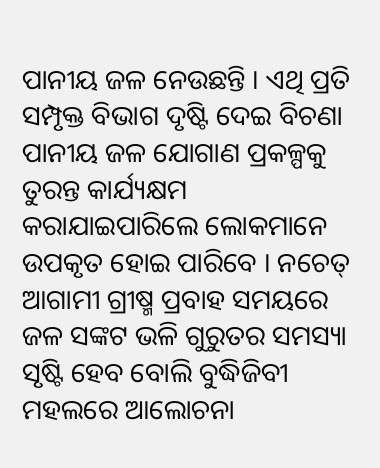ପାନୀୟ ଜଳ ନେଉଛନ୍ତି । ଏଥି ପ୍ରତି ସମ୍ପୃକ୍ତ ବିଭାଗ ଦୃଷ୍ଟି ଦେଇ ବିଚଣା ପାନୀୟ ଜଳ ଯୋଗାଣ ପ୍ରକଳ୍ପକୁ ତୁରନ୍ତ କାର୍ଯ୍ୟକ୍ଷମ କରାଯାଇପାରିଲେ ଲୋକମାନେ ଉପକୃତ ହୋଇ ପାରିବେ । ନଚେତ୍ ଆଗାମୀ ଗ୍ରୀଷ୍ମ ପ୍ରବାହ ସମୟରେ ଜଳ ସଙ୍କଟ ଭଳି ଗୁରୁତର ସମସ୍ୟା ସୃଷ୍ଟି ହେବ ବୋଲି ବୁଦ୍ଧିଜିବୀ ମହଲରେ ଆଲୋଚନା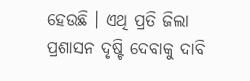ହେଉଛି । ଏଥି ପ୍ରତି ଜିଲା ପ୍ରଶାସନ ଦୃଷ୍ଟି ଦେବାକୁ ଦାବି